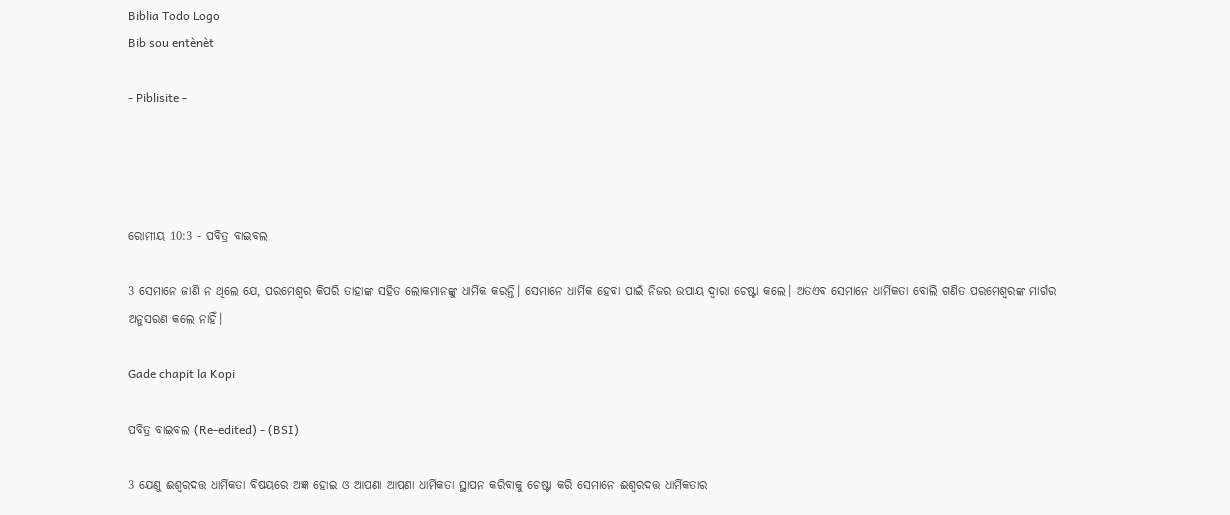Biblia Todo Logo
Bib sou entènèt

- Piblisite -




ରୋମୀୟ 10:3 - ପବିତ୍ର ବାଇବଲ

3 ସେମାନେ ଜାଣି ନ ଥିଲେ ଯେ, ପରମେଶ୍ୱର କିପରି ତାହାଙ୍କ ସହିତ ଲୋକମାନଙ୍କୁ ଧାର୍ମିକ କରନ୍ତି। ସେମାନେ ଧାର୍ମିକ ହେବା ପାଇଁ ନିଜର ଉପାୟ ଦ୍ୱାରା ଚେଷ୍ଟା କଲେ। ଅତଏବ ସେମାନେ ଧାର୍ମିକତା ବୋଲି ଗଣିତ ପରମେଶ୍ୱରଙ୍କ ମାର୍ଗର ଅନୁସରଣ କଲେ ନାହିଁ।

Gade chapit la Kopi

ପବିତ୍ର ବାଇବଲ (Re-edited) - (BSI)

3 ଯେଣୁ ଈଶ୍ଵରଦତ୍ତ ଧାର୍ମିକତା ବିଷୟରେ ଅଜ୍ଞ ହୋଇ ଓ ଆପଣା ଆପଣା ଧାର୍ମିକତା ସ୍ଥାପନ କରିବାକୁ ଚେଷ୍ଟା କରି ସେମାନେ ଈଶ୍ଵରଦତ୍ତ ଧାର୍ମିକତାର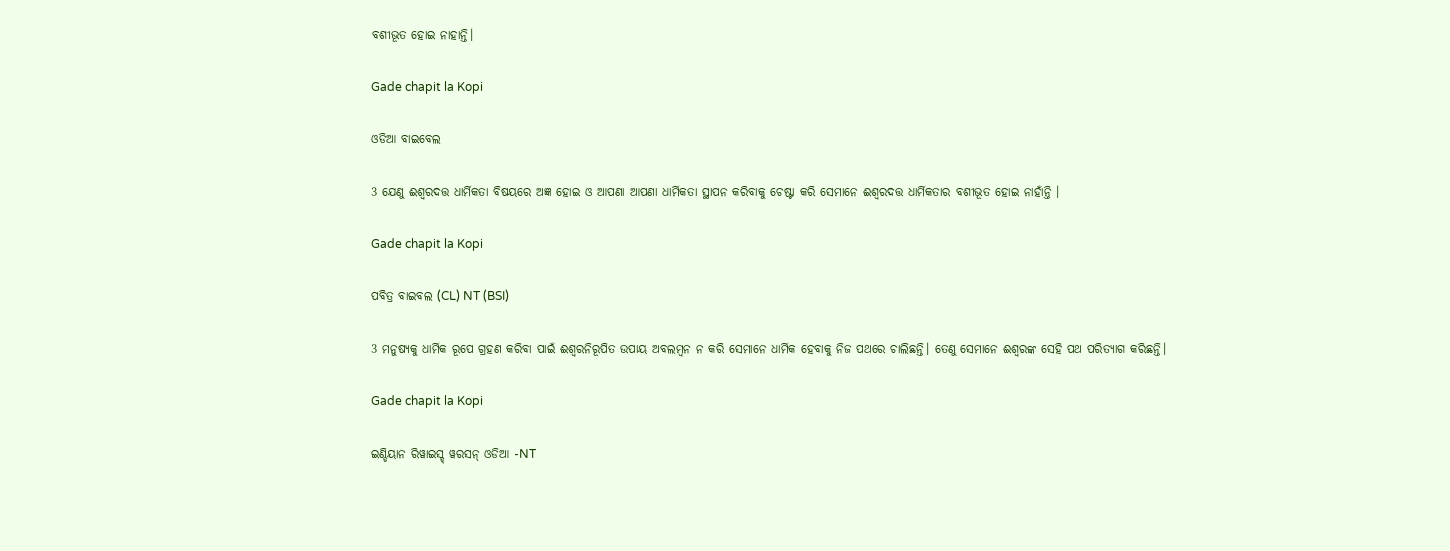ବଶୀଭୂତ ହୋଇ ନାହାନ୍ତି।

Gade chapit la Kopi

ଓଡିଆ ବାଇବେଲ

3 ଯେଣୁ ଈଶ୍ୱରଦତ୍ତ ଧାର୍ମିକତା ବିଷୟରେ ଅଜ୍ଞ ହୋଇ ଓ ଆପଣା ଆପଣା ଧାର୍ମିକତା ସ୍ଥାପନ କରିବାକୁ ଚେଷ୍ଟା କରି ସେମାନେ ଈଶ୍ୱରଦତ୍ତ ଧାର୍ମିକତାର ବଶୀଭୂତ ହୋଇ ନାହାଁନ୍ତି ।

Gade chapit la Kopi

ପବିତ୍ର ବାଇବଲ (CL) NT (BSI)

3 ମନୁଷ୍ୟକୁ ଧାର୍ମିକ ରୂପେ ଗ୍ରହଣ କରିବା ପାଇଁ ଈଶ୍ୱରନିରୂପିତ ଉପାୟ ଅବଲମ୍ବନ ନ କରି ସେମାନେ ଧାର୍ମିକ ହେବାକୁ ନିଜ ପଥରେ ଚାଲିଛନ୍ତି। ତେଣୁ ସେମାନେ ଈଶ୍ୱରଙ୍କ ସେହି ପଥ ପରିତ୍ୟାଗ କରିଛନ୍ତି।

Gade chapit la Kopi

ଇଣ୍ଡିୟାନ ରିୱାଇସ୍ଡ୍ ୱରସନ୍ ଓଡିଆ -NT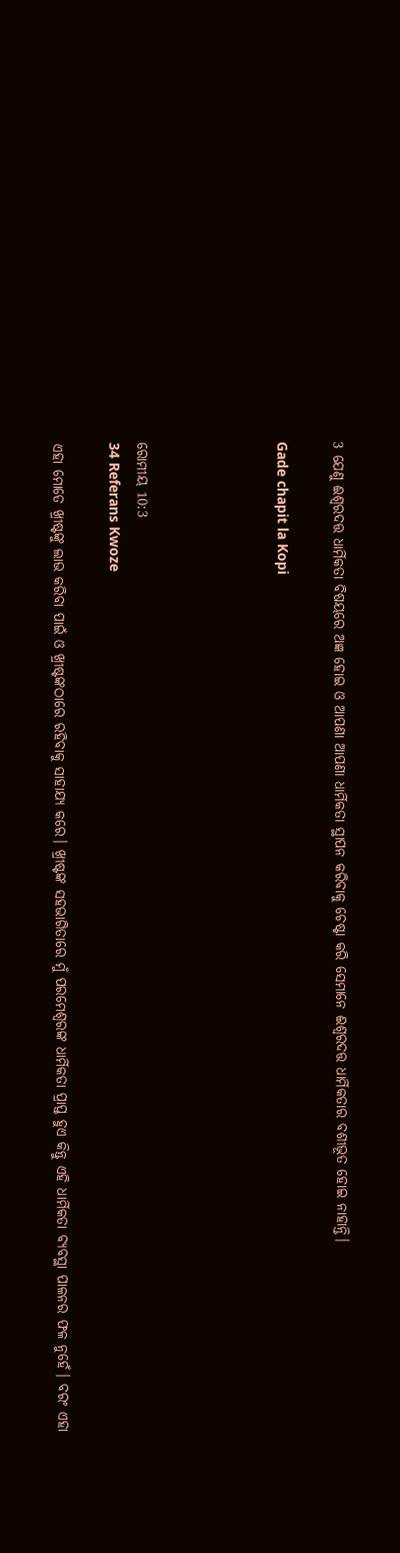3 ଯେଣୁ ଈଶ୍ବରଦତ୍ତ ଧାର୍ମିକତା ବିଷୟରେ ଅଜ୍ଞ ହୋଇ ଓ ଆପଣା ଆପଣା ଧାର୍ମିକତା ସ୍ଥାପନ କରିବାକୁ ଚେଷ୍ଟା କରି ସେମାନେ ଈଶ୍ବରଦତ୍ତ ଧାର୍ମିକତାର ବଶୀଭୂତ ହୋଇ ନାହାନ୍ତି।

Gade chapit la Kopi




ରୋମୀୟ 10:3
34 Referans Kwoze

ଏହା ମୋତେ ଖ୍ରୀଷ୍ଟଙ୍କୁ ଲାଭ କରିବା ପାଇଁ ଓ ଖ୍ରୀଷ୍ଟଙ୍କଠାରେ ରହିବାକୁ ସାହାଯ୍ୟ କରେ। ଖ୍ରୀଷ୍ଟଙ୍କ ସହଭାଗିତାରେ ମୁଁ ପରମେଶ୍ୱରଙ୍କ ଧାର୍ମିକତା ପ୍ରାପ୍ତ ହୁଏ କିନ୍ତୁ ଏହି ଧାର୍ମିକତା ବ୍ୟବସ୍ଥା ପାଳନର ଫଳ ନୁହେଁ। ବରଂ ଏହା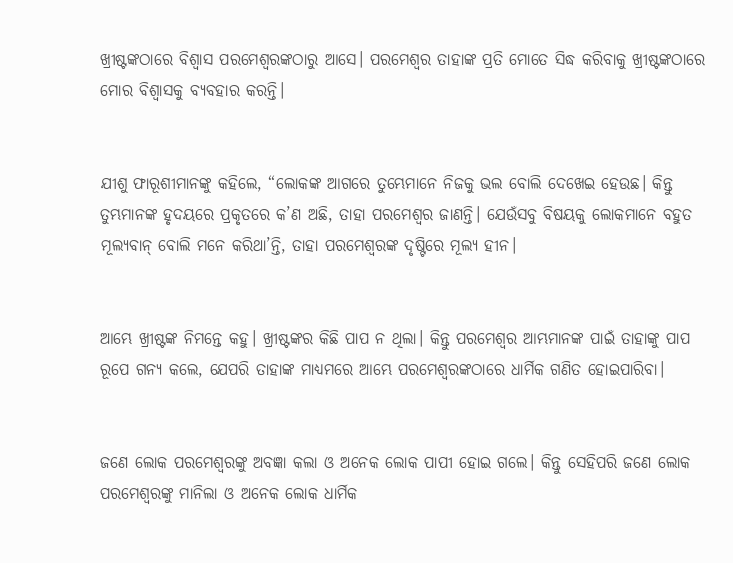ଖ୍ରୀଷ୍ଟଙ୍କଠାରେ ବିଶ୍ୱାସ ପରମେଶ୍ୱରଙ୍କଠାରୁ ଆସେ। ପରମେଶ୍ୱର ତାହାଙ୍କ ପ୍ରତି ମୋତେ ସିଦ୍ଧ କରିବାକୁ ଖ୍ରୀଷ୍ଟଙ୍କଠାରେ ମୋର ବିଶ୍ୱାସକୁ ବ୍ୟବହାର କରନ୍ତି।


ଯୀଶୁ ଫାରୂଶୀମାନଙ୍କୁ କହିଲେ, “ଲୋକଙ୍କ ଆଗରେ ତୁମ୍ଭେମାନେ ନିଜକୁ ଭଲ ବୋଲି ଦେଖେଇ ହେଉଛ। କିନ୍ତୁ ତୁମ୍ଭମାନଙ୍କ ହୃଦୟରେ ପ୍ରକୃତରେ କ’ଣ ଅଛି, ତାହା ପରମେଶ୍ୱର ଜାଣନ୍ତି। ଯେଉଁସବୁ ବିଷୟକୁ ଲୋକମାନେ ବହୁତ ମୂଲ୍ୟବାନ୍ ବୋଲି ମନେ କରିଥା’ନ୍ତି, ତାହା ପରମେଶ୍ୱରଙ୍କ ଦୃଷ୍ଟିରେ ମୂଲ୍ୟ ହୀନ।


ଆମ୍ଭେ ଖ୍ରୀଷ୍ଟଙ୍କ ନିମନ୍ତେ କହୁ। ଖ୍ରୀଷ୍ଟଙ୍କର କିଛି ପାପ ନ ଥିଲା। କିନ୍ତୁ ପରମେଶ୍ୱର ଆମ୍ଭମାନଙ୍କ ପାଇଁ ତାହାଙ୍କୁ ପାପ ରୂପେ ଗନ୍ୟ କଲେ, ଯେପରି ତାହାଙ୍କ ମାଧ୍ୟମରେ ଆମ୍ଭେ ପରମେଶ୍ୱରଙ୍କଠାରେ ଧାର୍ମିକ ଗଣିତ ହୋଇପାରିବା।


ଜଣେ ଲୋକ ପରମେଶ୍ୱରଙ୍କୁ ଅବଜ୍ଞା କଲା ଓ ଅନେକ ଲୋକ ପାପୀ ହୋଇ ଗଲେ। କିନ୍ତୁ ସେହିପରି ଜଣେ ଲୋକ ପରମେଶ୍ୱରଙ୍କୁ ମାନିଲା ଓ ଅନେକ ଲୋକ ଧାର୍ମିକ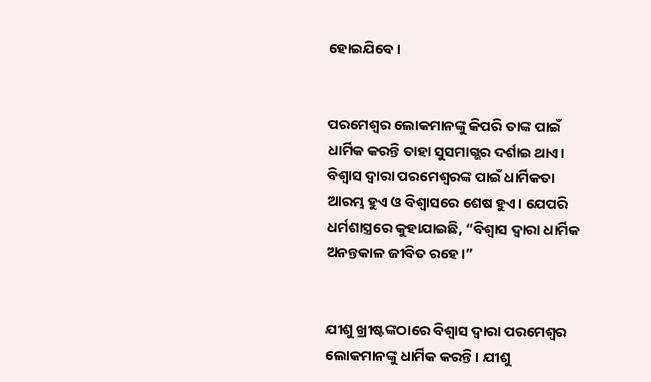ହୋଇଯିବେ।


ପରମେଶ୍ୱର ଲୋକମାନଙ୍କୁ କିପରି ତାଙ୍କ ପାଇଁ ଧାର୍ମିକ କରନ୍ତି ତାହା ସୁସମାଗ୍ଭର ଦର୍ଶାଇ ଥାଏ। ବିଶ୍ୱାସ ଦ୍ୱାରା ପରମେଶ୍ୱରଙ୍କ ପାଇଁ ଧାର୍ମିକତା ଆରମ୍ଭ ହୁଏ ଓ ବିଶ୍ୱାସରେ ଶେଷ ହୁଏ। ଯେପରି ଧର୍ମଶାସ୍ତ୍ରରେ କୁହାଯାଇଛି, “ବିଶ୍ୱାସ ଦ୍ୱାରା ଧାର୍ମିକ ଅନନ୍ତକାଳ ଜୀବିତ ରହେ।”


ଯୀଶୁ ଖ୍ରୀଷ୍ଟଙ୍କଠାରେ ବିଶ୍ୱାସ ଦ୍ୱାରା ପରମେଶ୍ୱର ଲୋକମାନଙ୍କୁ ଧାର୍ମିକ କରନ୍ତି। ଯୀଶୁ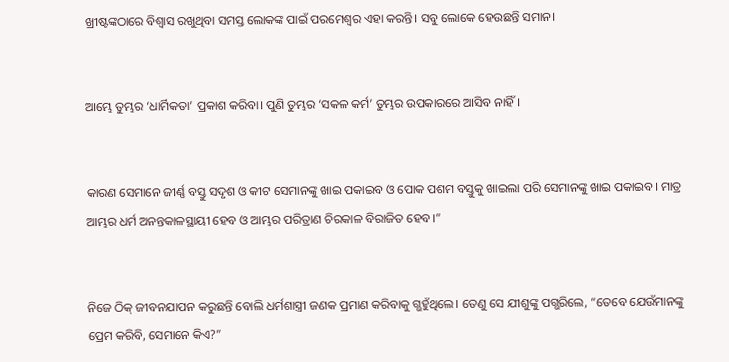ଖ୍ରୀଷ୍ଟଙ୍କଠାରେ ବିଶ୍ୱାସ ରଖୁଥିବା ସମସ୍ତ ଲୋକଙ୍କ ପାଇଁ ପରମେଶ୍ୱର ଏହା କରନ୍ତି। ସବୁ ଲୋକେ ହେଉଛନ୍ତି ସମାନ।


ଆମ୍ଭେ ତୁମ୍ଭର ‘ଧାର୍ମିକତା’ ପ୍ରକାଶ କରିବା। ପୁଣି ତୁମ୍ଭର ‘ସକଳ କର୍ମ’ ତୁମ୍ଭର ଉପକାରରେ ଆସିବ ନାହିଁ।


କାରଣ ସେମାନେ ଜୀର୍ଣ୍ଣ ବସ୍ତୁ ସଦୃଶ ଓ କୀଟ ସେମାନଙ୍କୁ ଖାଇ ପକାଇବ ଓ ପୋକ ପଶମ ବସ୍ତୁକୁ ଖାଇଲା ପରି ସେମାନଙ୍କୁ ଖାଇ ପକାଇବ। ମାତ୍ର ଆମ୍ଭର ଧର୍ମ ଅନନ୍ତକାଳସ୍ଥାୟୀ ହେବ ଓ ଆମ୍ଭର ପରିତ୍ରାଣ ଚିରକାଳ ବିରାଜିତ ହେବ।”


ନିଜେ ଠିକ୍ ଜୀବନଯାପନ କରୁଛନ୍ତି ବୋଲି ଧର୍ମଶାସ୍ତ୍ରୀ ଜଣକ ପ୍ରମାଣ କରିବାକୁ ଗ୍ଭହୁଁଥିଲେ। ତେଣୁ ସେ ଯୀଶୁଙ୍କୁ ପଗ୍ଭରିଲେ, “ତେବେ ଯେଉଁମାନଙ୍କୁ ପ୍ରେମ କରିବି, ସେମାନେ କିଏ?”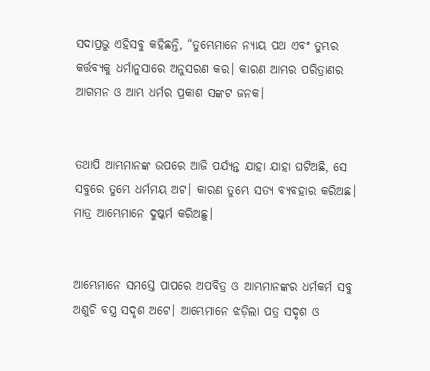ସଦାପ୍ରଭୁ ଏହିସବୁ କହିଛନ୍ତି, “ତୁମ୍ଭେମାନେ ନ୍ୟାୟ ପଥ ଏବଂ ତୁମ୍ଭର କର୍ତ୍ତବ୍ୟକୁ ଧର୍ମାନୁସାରେ ଅନୁସରଣ କର। କାରଣ ଆମ୍ଭର ପରିତ୍ରାଣର ଆଗମନ ଓ ଆମ୍ଭ ଧର୍ମର ପ୍ରକାଶ ସଙ୍କଟ ଜନକ।


ତଥାପି ଆମ୍ଭମାନଙ୍କ ଉପରେ ଆଜି ପର୍ଯ୍ୟନ୍ତ ଯାହା ଯାହା ଘଟିଅଛି, ସେ ସବୁରେ ତୁମ୍ଭେ ଧର୍ମମୟ ଅଟ। କାରଣ ତୁମ୍ଭେ ସତ୍ୟ ବ୍ୟବହାର କରିଅଛ। ମାତ୍ର ଆମ୍ଭେମାନେ ଦୁଷ୍କର୍ମ କରିଅଛୁ।


ଆମ୍ଭେମାନେ ସମସ୍ତେ ପାପରେ ଅପବିତ୍ର ଓ ଆମ୍ଭମାନଙ୍କର ଧର୍ମକର୍ମ ସବୁ ଅଶୁଚି ବସ୍ତ୍ର ସଦୃଶ ଅଟେ। ଆମ୍ଭେମାନେ ଝଡ଼ିଲା ପତ୍ର ସଦୃଶ ଓ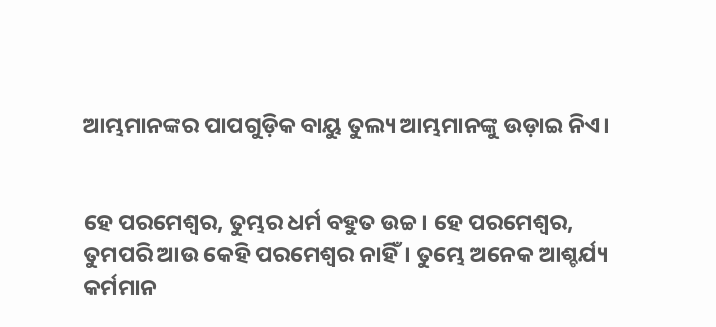ଆମ୍ଭମାନଙ୍କର ପାପଗୁଡ଼ିକ ବାୟୁ ତୁଲ୍ୟ ଆମ୍ଭମାନଙ୍କୁ ଉଡ଼ାଇ ନିଏ।


ହେ ପରମେଶ୍ୱର, ତୁମ୍ଭର ଧର୍ମ ବହୁତ ଉଚ୍ଚ। ହେ ପରମେଶ୍ୱର, ତୁମପରି ଆଉ କେହି ପରମେଶ୍ୱର ନାହିଁ। ତୁମ୍ଭେ ଅନେକ ଆଶ୍ଚର୍ଯ୍ୟ କର୍ମମାନ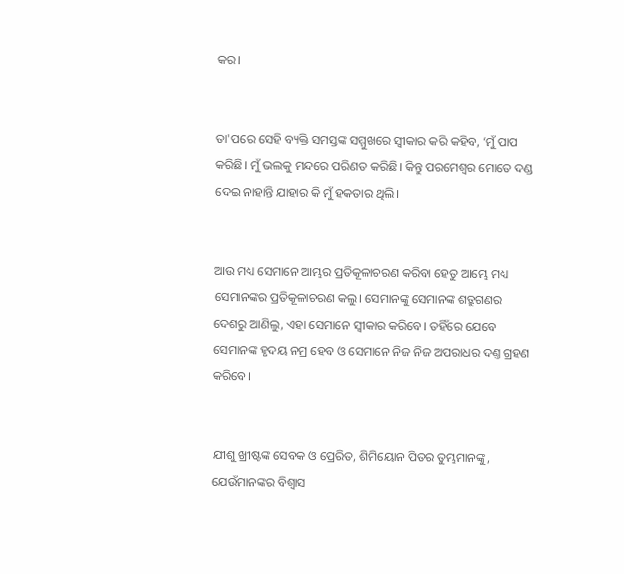କର।


ତା'ପରେ ସେହି ବ୍ୟକ୍ତି ସମସ୍ତଙ୍କ ସମ୍ମୁଖରେ ସ୍ୱୀକାର କରି କହିବ, ‘ମୁଁ ପାପ କରିଛି। ମୁଁ ଭଲକୁ ମନ୍ଦରେ ପରିଣତ କରିଛି। କିନ୍ତୁ ପରମେଶ୍ୱର ମୋତେ ଦଣ୍ଡ ଦେଇ ନାହାନ୍ତି ଯାହାର କି ମୁଁ ହକତାର ଥିଲି।


ଆଉ ମଧ୍ୟ ସେମାନେ ଆମ୍ଭର ପ୍ରତିକୂଳାଚରଣ କରିବା ହେତୁ ଆମ୍ଭେ ମଧ୍ୟ ସେମାନଙ୍କର ପ୍ରତିକୂଳାଚରଣ କଲୁ। ସେମାନଙ୍କୁ ସେମାନଙ୍କ ଶତ୍ରୁଗଣର ଦେଶରୁ ଆଣିଲୁ, ଏହା ସେମାନେ ସ୍ୱୀକାର କରିବେ। ତହିଁରେ ଯେବେ ସେମାନଙ୍କ ହୃଦୟ ନମ୍ର ହେବ ଓ ସେମାନେ ନିଜ ନିଜ ଅପରାଧର ଦଣ୍ତ ଗ୍ରହଣ କରିବେ।


ଯୀଶୁ ଖ୍ରୀଷ୍ଟଙ୍କ ସେବକ ଓ ପ୍ରେରିତ, ଶିମିୟୋନ ପିତର ତୁମ୍ଭମାନଙ୍କୁ, ଯେଉଁମାନଙ୍କର ବିଶ୍ୱାସ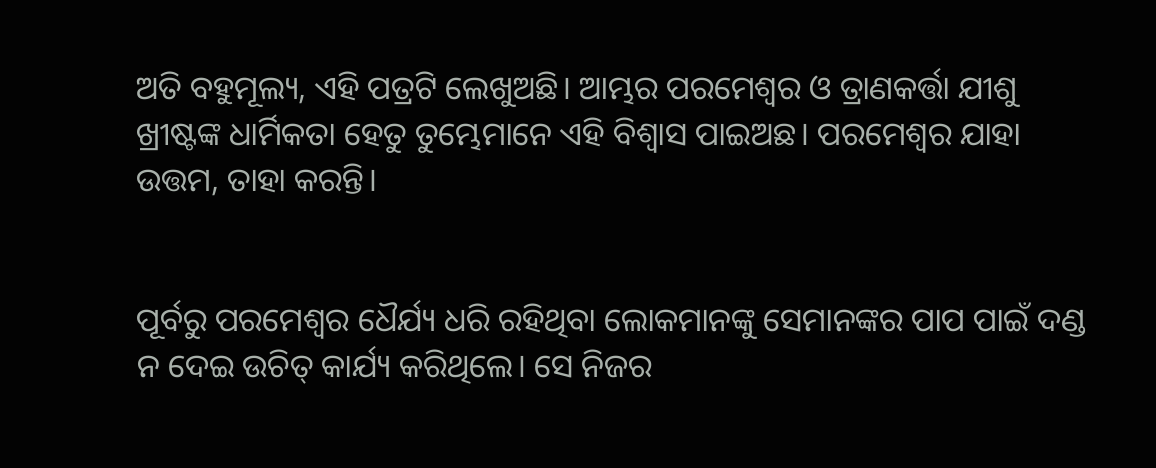ଅତି ବହୁମୂଲ୍ୟ, ଏହି ପତ୍ରଟି ଲେଖୁଅଛି। ଆମ୍ଭର ପରମେଶ୍ୱର ଓ ତ୍ରାଣକର୍ତ୍ତା ଯୀଶୁ ଖ୍ରୀଷ୍ଟଙ୍କ ଧାର୍ମିକତା ହେତୁ ତୁମ୍ଭେମାନେ ଏହି ବିଶ୍ୱାସ ପାଇଅଛ। ପରମେଶ୍ୱର ଯାହା ଉତ୍ତମ, ତାହା କରନ୍ତି।


ପୂର୍ବରୁ ପରମେଶ୍ୱର ଧୈର୍ଯ୍ୟ ଧରି ରହିଥିବା ଲୋକମାନଙ୍କୁ ସେମାନଙ୍କର ପାପ ପାଇଁ ଦଣ୍ଡ ନ ଦେଇ ଉଚିତ୍ କାର୍ଯ୍ୟ କରିଥିଲେ। ସେ ନିଜର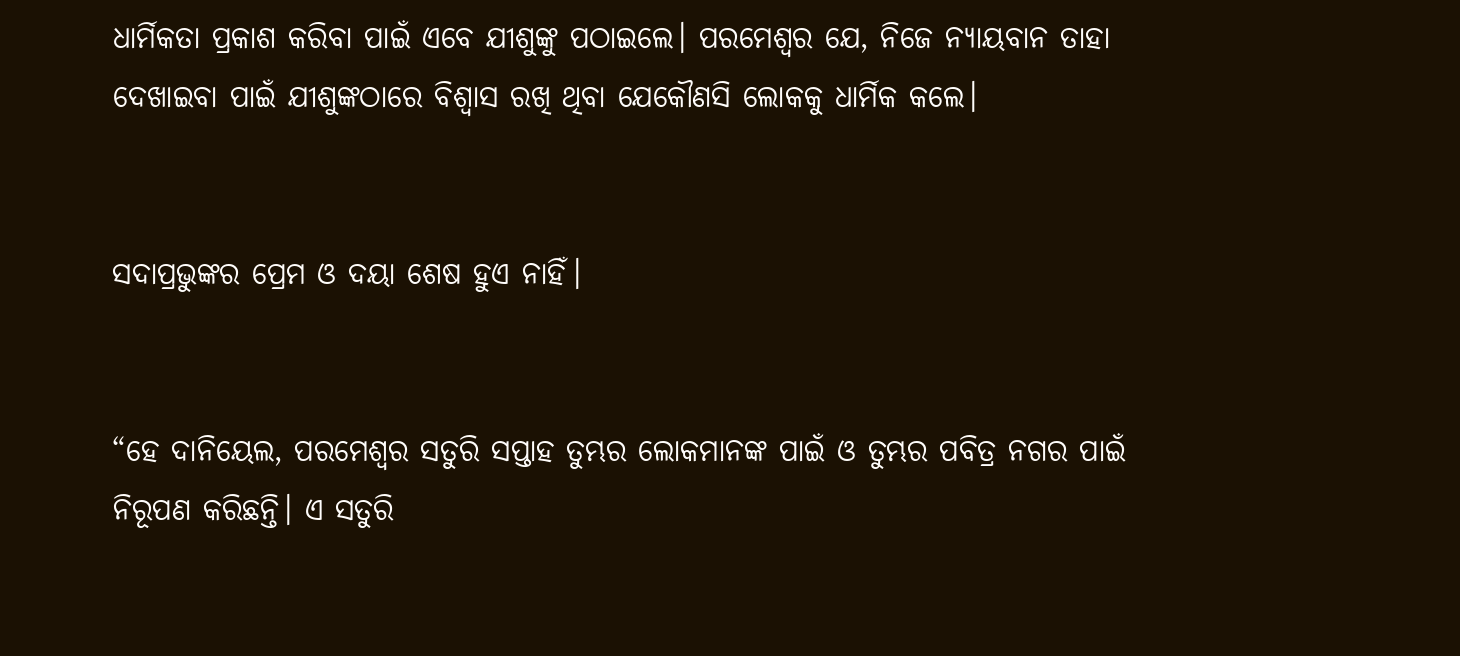ଧାର୍ମିକତା ପ୍ରକାଶ କରିବା ପାଇଁ ଏବେ ଯୀଶୁଙ୍କୁ ପଠାଇଲେ। ପରମେଶ୍ୱର ଯେ, ନିଜେ ନ୍ୟାୟବାନ ତାହା ଦେଖାଇବା ପାଇଁ ଯୀଶୁଙ୍କଠାରେ ବିଶ୍ୱାସ ରଖି ଥିବା ଯେକୌଣସି ଲୋକକୁ ଧାର୍ମିକ କଲେ।


ସଦାପ୍ରଭୁଙ୍କର ପ୍ରେମ ଓ ଦୟା ଶେଷ ହୁଏ ନାହିଁ।


“ହେ ଦାନିୟେଲ, ପରମେଶ୍ୱର ସତୁରି ସପ୍ତାହ ତୁମ୍ଭର ଲୋକମାନଙ୍କ ପାଇଁ ଓ ତୁମ୍ଭର ପବିତ୍ର ନଗର ପାଇଁ ନିରୂପଣ କରିଛନ୍ତି। ଏ ସତୁରି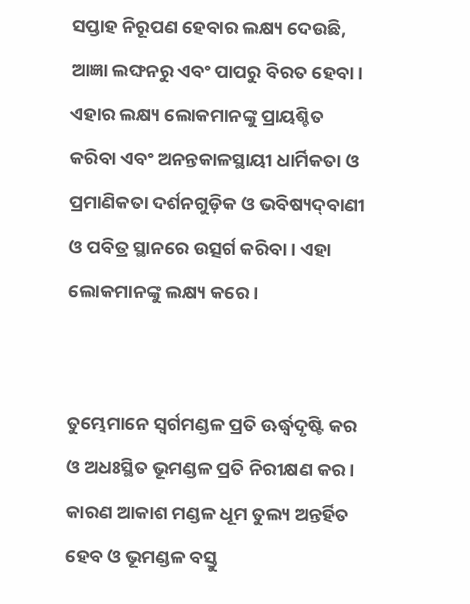ସପ୍ତାହ ନିରୂପଣ ହେବାର ଲକ୍ଷ୍ୟ ଦେଉଛି, ଆଜ୍ଞା ଲଙ୍ଘନରୁ ଏବଂ ପାପରୁ ବିରତ ହେବା। ଏହାର ଲକ୍ଷ୍ୟ ଲୋକମାନଙ୍କୁ ପ୍ରାୟଶ୍ଚିତ କରିବା ଏବଂ ଅନନ୍ତକାଳସ୍ଥାୟୀ ଧାର୍ମିକତା ଓ ପ୍ରମାଣିକତା ଦର୍ଶନଗୁଡ଼ିକ ଓ ଭବିଷ୍ୟ‌ଦ୍‌ବାଣୀ ଓ ପବିତ୍ର ସ୍ଥାନରେ ଉତ୍ସର୍ଗ କରିବା। ଏହା ଲୋକମାନଙ୍କୁ ଲକ୍ଷ୍ୟ କରେ।


ତୁମ୍ଭେମାନେ ସ୍ୱର୍ଗମଣ୍ଡଳ ପ୍ରତି ଊର୍ଦ୍ଧ୍ୱଦୃଷ୍ଟି କର ଓ ଅଧଃସ୍ଥିତ ଭୂମଣ୍ଡଳ ପ୍ରତି ନିରୀକ୍ଷଣ କର। କାରଣ ଆକାଶ ମଣ୍ଡଳ ଧୂମ ତୁଲ୍ୟ ଅନ୍ତର୍ହିତ ହେବ ଓ ଭୂମଣ୍ଡଳ ବସ୍ତୁ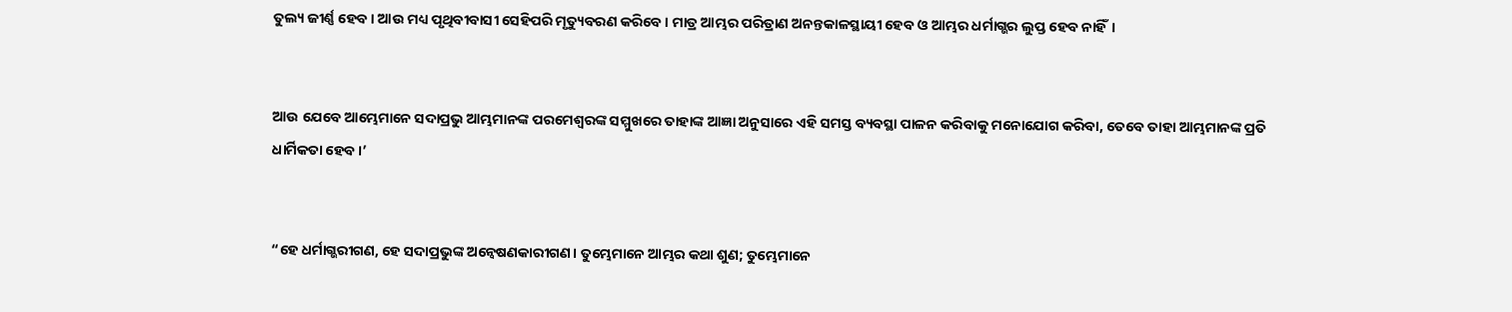ତୁଲ୍ୟ ଜୀର୍ଣ୍ଣ ହେବ। ଆଉ ମଧ୍ୟ ପୃଥିବୀବାସୀ ସେହିପରି ମୃତ୍ୟୁବରଣ କରିବେ। ମାତ୍ର ଆମ୍ଭର ପରିତ୍ରାଣ ଅନନ୍ତକାଳସ୍ଥାୟୀ ହେବ ଓ ଆମ୍ଭର ଧର୍ମାଗ୍ଭର ଲୁପ୍ତ ହେବ ନାହିଁ।


ଆଉ ଯେବେ ଆମ୍ଭେମାନେ ସଦାପ୍ରଭୁ ଆମ୍ଭମାନଙ୍କ ପରମେଶ୍ୱରଙ୍କ ସମ୍ମୁଖରେ ତାହାଙ୍କ ଆଜ୍ଞା ଅନୁସାରେ ଏହି ସମସ୍ତ ବ୍ୟବସ୍ଥା ପାଳନ କରିବାକୁ ମନୋଯୋଗ କରିବା, ତେବେ ତାହା ଆମ୍ଭମାନଙ୍କ ପ୍ରତି ଧାର୍ମିକତା ହେବ।’


“ହେ ଧର୍ମାଗ୍ଭରୀଗଣ, ହେ ସଦାପ୍ରଭୁଙ୍କ ଅନ୍ୱେଷଣକାରୀଗଣ। ତୁମ୍ଭେମାନେ ଆମ୍ଭର କଥା ଶୁଣ; ତୁମ୍ଭେମାନେ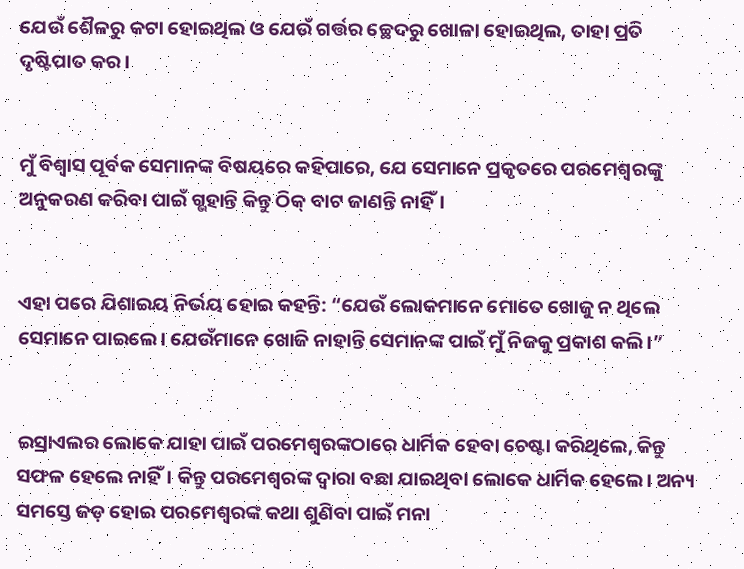ଯେଉଁ ଶୈଳରୁ କଟା ହୋଇଥିଲ ଓ ଯେଉଁ ଗର୍ତ୍ତର ଚ୍ଛେଦରୁ ଖୋଳା ହୋଇଥିଲ, ତାହା ପ୍ରତି ଦୃଷ୍ଟିପାତ କର।


ମୁଁ ବିଶ୍ୱାସ ପୂର୍ବକ ସେମାନଙ୍କ ବିଷୟରେ କହିପାରେ, ଯେ ସେମାନେ ପ୍ରକୃତରେ ପରମେଶ୍ୱରଙ୍କୁ ଅନୁକରଣ କରିବା ପାଇଁ ଗ୍ଭହାନ୍ତି କିନ୍ତୁ ଠିକ୍ ବାଟ ଜାଣନ୍ତି ନାହିଁ।


ଏହା ପରେ ଯିଶାଇୟ ନିର୍ଭୟ ହୋଇ କହନ୍ତି: “ଯେଉଁ ଲୋକମାନେ ମୋତେ ଖୋଜୁ ନ ଥିଲେ ସେମାନେ ପାଇଲେ। ଯେଉଁମାନେ ଖୋଜି ନାହାନ୍ତି ସେମାନଙ୍କ ପାଇଁ ମୁଁ ନିଜକୁ ପ୍ରକାଶ କଲି।”


ଇସ୍ରାଏଲର ଲୋକେ ଯାହା ପାଇଁ ପରମେଶ୍ୱରଙ୍କଠାରେ ଧାର୍ମିକ ହେବା ଚେଷ୍ଟା କରିଥିଲେ, କିନ୍ତୁ ସଫଳ ହେଲେ ନାହିଁ। କିନ୍ତୁ ପରମେଶ୍ୱରଙ୍କ ଦ୍ୱାରା ବଛା ଯାଇଥିବା ଲୋକେ ଧାର୍ମିକ ହେଲେ। ଅନ୍ୟ ସମସ୍ତେ ଜଡ଼ ହୋଇ ପରମେଶ୍ୱରଙ୍କ କଥା ଶୁଣିବା ପାଇଁ ମନା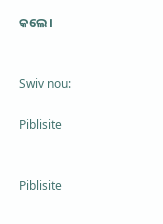କଲେ।


Swiv nou:

Piblisite


Piblisite